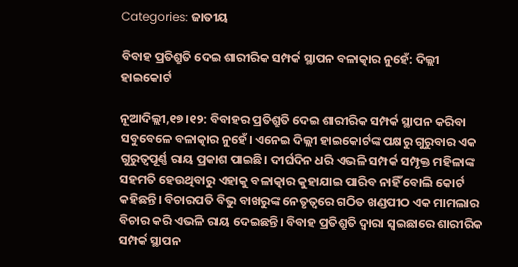Categories: ଜାତୀୟ

ବିବାହ ପ୍ରତିଶ୍ରୁତି ଦେଇ ଶାରୀରିକ ସମ୍ପର୍କ ସ୍ଥାପନ ବଳାତ୍କାର ନୁହେଁ: ଦିଲ୍ଲୀ ହାଇକୋର୍ଟ

ନୂଆଦିଲ୍ଲୀ,୧୭।୧୨: ବିବାହର ପ୍ରତିଶ୍ରୁତି ଦେଇ ଶାରୀରିକ ସମ୍ପର୍କ ସ୍ଥାପନ କରିବା ସବୁବେଳେ ବଳାତ୍କାର ନୁହେଁ। ଏନେଇ ଦିଲ୍ଲୀ ହାଇକୋର୍ଟଙ୍କ ପକ୍ଷରୁ ଗୁରୁବାର ଏକ ଗୁରୁତ୍ୱପୂର୍ଣ୍ଣ ରାୟ ପ୍ରକାଶ ପାଇଛି। ଦୀର୍ଘଦିନ ଧରି ଏଭଳି ସମ୍ପର୍କ ସମ୍ପୃକ୍ତ ମହିଳାଙ୍କ ସହମତି ହେଉଥିବାରୁ ଏହାକୁ ବଳାତ୍କାର କୁହାଯାଇ ପାରିବ ନାହିଁ ବୋଲି କୋର୍ଟ କହିଛନ୍ତି। ବିଚାରପତି ବିଭୁ ବାଖରୁଙ୍କ ନେତୃତ୍ୱରେ ଗଠିତ ଖଣ୍ଡପୀଠ ଏକ ମାମଲାର ବିଚାର କରି ଏଭଳି ରାୟ ଦେଇଛନ୍ତି। ବିବାହ ପ୍ରତିଶ୍ରୁତି ଦ୍ୱାରା ସ୍ବଇଛାରେ ଶାରୀରିକ ସମ୍ପର୍କ ସ୍ଥାପନ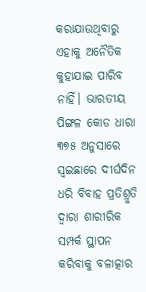କରାଯାଉଥିବାରୁ ଏହାକୁ ଅନୈତିକ କୁହାଯାଇ ପାରିବ ନାହିଁ। ଭାରତୀୟ ପିଙ୍ଗଳ କୋଡ ଧାରା ୩୭୫ ଅନୁସାରେ ସ୍ବଇଛାରେ ଦୀର୍ଘଦିନ ଧରି ବିବାହ ପ୍ରତିଶ୍ରୁତି ଦ୍ୱାରା ଶାରୀରିକ ସମ୍ପର୍କ ସ୍ଥାପନ କରିବାକୁ ବଳାତ୍କାର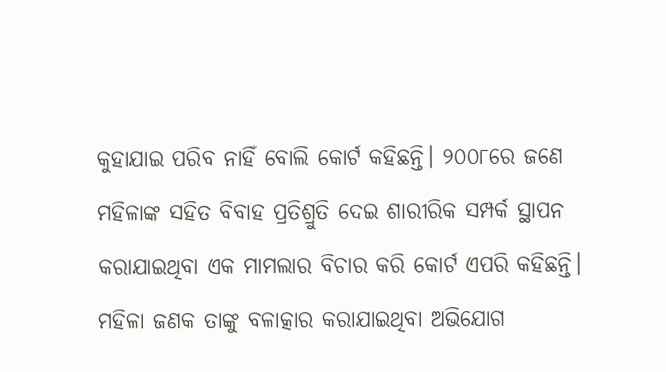କୁହାଯାଇ ପରିବ ନାହିଁ ବୋଲି କୋର୍ଟ କହିଛନ୍ତି। ୨୦୦୮ରେ ଜଣେ ମହିଳାଙ୍କ ସହିତ ବିବାହ ପ୍ରତିଶ୍ରୁତି ଦେଇ ଶାରୀରିକ ସମ୍ପର୍କ ସ୍ଥାପନ କରାଯାଇଥିବା ଏକ ମାମଲାର ବିଚାର କରି କୋର୍ଟ ଏପରି କହିଛନ୍ତି। ମହିଳା ଜଣକ ତାଙ୍କୁ ବଳାତ୍କାର କରାଯାଇଥିବା ଅଭିଯୋଗ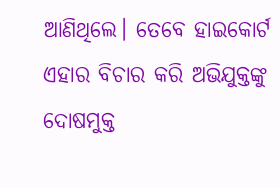ଆଣିଥିଲେ। ତେବେ ହାଇକୋର୍ଟ ଏହାର ବିଚାର କରି ଅଭିଯୁକ୍ତଙ୍କୁ ଦୋଷମୁକ୍ତ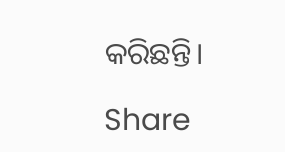କରିଛନ୍ତି।

Share